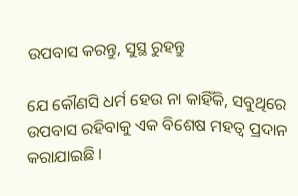ଉପବାସ କରନ୍ତୁ, ସୁସ୍ଥ ରୁହନ୍ତୁ

ଯେ କୌଣସି ଧର୍ମ ହେଉ ନା କାହିଁକି, ସବୁଥିରେ ଉପବାସ ରହିବାକୁ ଏକ ବିଶେଷ ମହତ୍ୱ ପ୍ରଦାନ କରାଯାଇଛି ।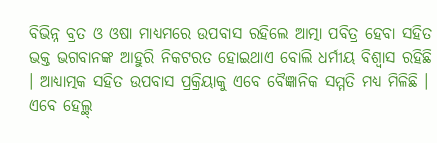ବିଭିନ୍ନ ବ୍ରତ ଓ ଓଷା ମାଧ୍ୟମରେ ଉପବାସ ରହିଲେ ଆତ୍ମା ପବିତ୍ର ହେବା ସହିତ ଭକ୍ତ ଭଗବାନଙ୍କ ଆହୁରି ନିକଟରତ ହୋଇଥାଏ ବୋଲି ଧର୍ମୀୟ ବିଶ୍ୱାସ ରହିଛି । ଆଧ୍ୟାତ୍ମକ ସହିତ ଉପବାସ ପ୍ରକ୍ରିୟାକୁ ଏବେ ବୈଜ୍ଞାନିକ ସମ୍ମତି ମଧ୍ୟ ମିଳିଛି । ଏବେ ହେଲ୍ଥ୍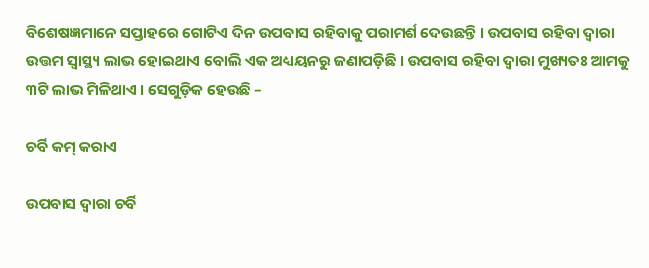ବିଶେଷଜ୍ଞମାନେ ସପ୍ତାହରେ ଗୋଟିଏ ଦିନ ଉପବାସ ରହିବାକୁ ପରାମର୍ଶ ଦେଉଛନ୍ତି । ଉପବାସ ରହିବା ଦ୍ୱାରା ଉତ୍ତମ ସ୍ୱାସ୍ଥ୍ୟ ଲାଭ ହୋଇଥାଏ ବୋଲି ଏକ ଅଧ୍ୟୟନରୁ ଜଣାପଡ଼ିଛି । ଉପବାସ ରହିବା ଦ୍ୱାରା ମୁଖ୍ୟତଃ ଆମକୁ ୩ଟି ଲାଭ ମିଳିଥାଏ । ସେଗୁଡ଼ିକ ହେଉଛି –

ଚର୍ବି କମ୍ କରାଏ

ଉପବାସ ଦ୍ୱାରା ଚର୍ବି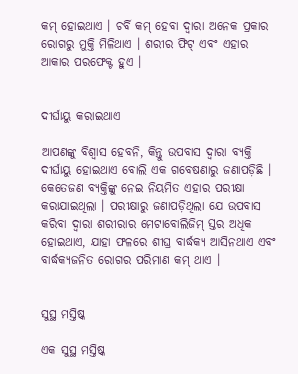କମ୍ ହୋଇଥାଏ । ଚର୍ବି କମ୍ ହେବା ଦ୍ୱାରା ଅନେକ ପ୍ରକାର ରୋଗରୁ ମୁକ୍ତି ମିଳିଥାଏ । ଶରୀର ଫିଟ୍ ଏବଂ ଏହାର ଆକାର ପରଫେକ୍ଟ ହୁଏ ।


ଦୀର୍ଘାୟୁ କରାଇଥାଏ

ଆପଣଙ୍କୁ ବିଶ୍ୱାସ ହେବନି, କିନ୍ତୁ ଉପବାସ ଦ୍ୱାରା ବ୍ୟକ୍ତି ଦୀର୍ଘାୟୁ ହୋଇଥାଏ ବୋଲି ଏକ ଗବେଷଣାରୁ ଜଣାପଡ଼ିଛି । କେତେଜଣ ବ୍ୟକ୍ତିଙ୍କୁ ନେଇ ନିୟମିତ ଏହାର ପରୀକ୍ଷା କରାଯାଇଥିଲା । ପରୀକ୍ଷାରୁ ଜଣାପଡ଼ିଥିଲା ଯେ ଉପବାସ କରିବା ଦ୍ୱାରା ଶରୀରାର ମେଟାବୋଲିଜିମ୍ ସ୍ତର ଅଧିକ ହୋଇଥାଏ, ଯାହା ଫଳରେ ଶୀଘ୍ର ବାର୍ଦ୍ଧକ୍ୟ ଆସିନଥାଏ ଏବଂ ବାର୍ଦ୍ଧକ୍ୟଜନିତ ରୋଗର ପରିମାଣ କମ୍ ଥାଏ ।


ସୁସ୍ଥ ମସ୍ତିଷ୍କ

ଏକ ସୁସ୍ଥ ମସ୍ତିଷ୍କ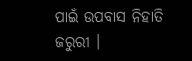ପାଇଁ ଉପବାସ ନିହାତି ଜରୁରୀ ।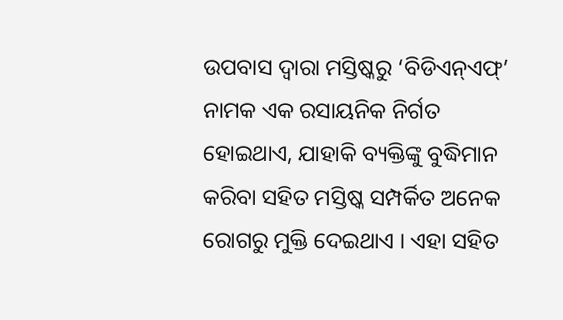ଉପବାସ ଦ୍ୱାରା ମସ୍ତିଷ୍କରୁ ‘ବିଡିଏନ୍ଏଫ୍’ ନାମକ ଏକ ରସାୟନିକ ନିର୍ଗତ ହୋଇଥାଏ, ଯାହାକି ବ୍ୟକ୍ତିଙ୍କୁ ବୁଦ୍ଧିମାନ କରିବା ସହିତ ମସ୍ତିଷ୍କ ସମ୍ପର୍କିତ ଅନେକ ରୋଗରୁ ମୁକ୍ତି ଦେଇଥାଏ । ଏହା ସହିତ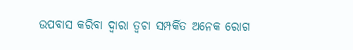ଉପବାସ କରିବା ଦ୍ୱାରା ତ୍ୱଚା ସମ୍ପର୍କିତ ଅନେକ ରୋଗ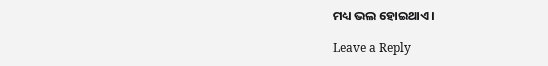ମଧ୍ୟ ଭଲ ହୋଇଥାଏ ।

Leave a Reply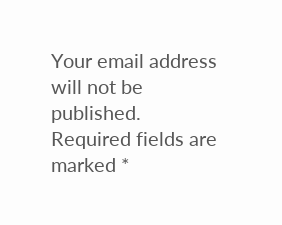Your email address will not be published. Required fields are marked *